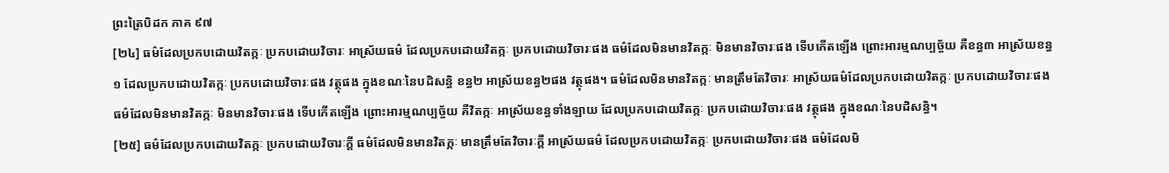ព្រះត្រៃបិដក ភាគ ៩៧
[២៤] ធម៌ដែលប្រកបដោយវិតក្កៈ ប្រកបដោយវិចារៈ អាស្រ័យធម៌ ដែលប្រកបដោយវិតក្កៈ ប្រកបដោយវិចារៈផង ធម៌ដែលមិនមានវិតក្កៈ មិនមានវិចារៈផង ទើបកើតឡើង ព្រោះអារម្មណប្បច្ច័យ គឺខន្ធ៣ អាស្រ័យខន្ធ១ ដែលប្រកបដោយវិតក្កៈ ប្រកបដោយវិចារៈផង វត្ថុផង ក្នុងខណៈនៃបដិសន្ធិ ខន្ធ២ អាស្រ័យខន្ធ២ផង វត្ថុផង។ ធម៌ដែលមិនមានវិតក្កៈ មានត្រឹមតែវិចារៈ អាស្រ័យធម៌ដែលប្រកបដោយវិតក្កៈ ប្រកបដោយវិចារៈផង ធម៌ដែលមិនមានវិតក្កៈ មិនមានវិចារៈផង ទើបកើតឡើង ព្រោះអារម្មណប្បច្ច័យ គឺវិតក្កៈ អាស្រ័យខន្ធទាំងឡាយ ដែលប្រកបដោយវិតក្កៈ ប្រកបដោយវិចារៈផង វត្ថុផង ក្នុងខណៈនៃបដិសន្ធិ។
[២៥] ធម៌ដែលប្រកបដោយវិតក្កៈ ប្រកបដោយវិចារៈក្តី ធម៌ដែលមិនមានវិតក្កៈ មានត្រឹមតែវិចារៈក្តី អាស្រ័យធម៌ ដែលប្រកបដោយវិតក្កៈ ប្រកបដោយវិចារៈផង ធម៌ដែលមិ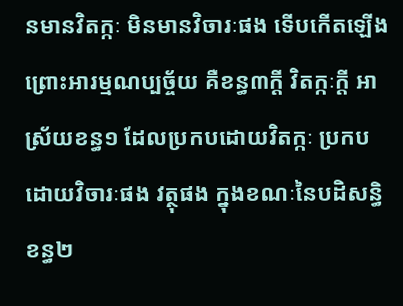នមានវិតក្កៈ មិនមានវិចារៈផង ទើបកើតឡើង ព្រោះអារម្មណប្បច្ច័យ គឺខន្ធ៣ក្តី វិតក្កៈក្តី អាស្រ័យខន្ធ១ ដែលប្រកបដោយវិតក្កៈ ប្រកបដោយវិចារៈផង វត្ថុផង ក្នុងខណៈនៃបដិសន្ធិ ខន្ធ២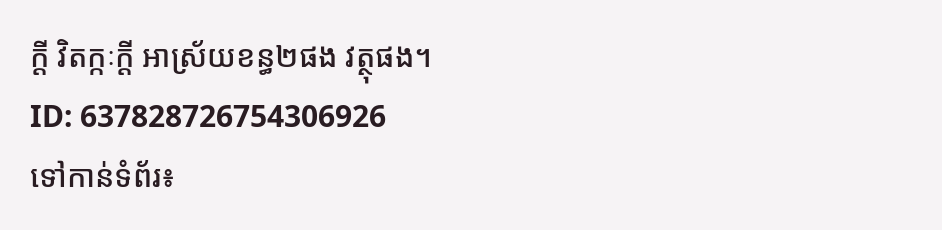ក្តី វិតក្កៈក្តី អាស្រ័យខន្ធ២ផង វត្ថុផង។
ID: 637828726754306926
ទៅកាន់ទំព័រ៖